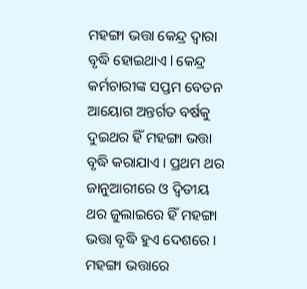ମହଙ୍ଗା ଭତ୍ତା କେନ୍ଦ୍ର ଦ୍ୱାରା ବୃଦ୍ଧି ହୋଇଥାଏ l କେନ୍ଦ୍ର କର୍ମଚାରୀଙ୍କ ସପ୍ତମ ବେତନ ଆୟୋଗ ଅନ୍ତର୍ଗତ ବର୍ଷକୁ ଦୁଇଥର ହିଁ ମହଙ୍ଗା ଭତ୍ତା ବୃଦ୍ଧି କରାଯାଏ । ପ୍ରଥମ ଥର ଜାନୁଆରୀରେ ଓ ଦ୍ୱିତୀୟ ଥର ଜୁଲାଇରେ ହିଁ ମହଙ୍ଗା ଭତ୍ତା ବୃଦ୍ଧି ହୁଏ ଦେଶରେ । ମହଙ୍ଗା ଭତ୍ତାରେ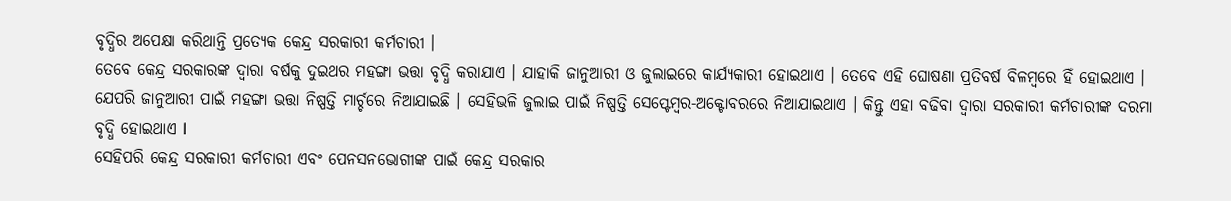ବୃଦ୍ଧିର ଅପେକ୍ଷା କରିଥାନ୍ତି ପ୍ରତ୍ୟେକ କେନ୍ଦ୍ର ସରକାରୀ କର୍ମଚାରୀ ।
ତେବେ କେନ୍ଦ୍ର ସରକାରଙ୍କ ଦ୍ୱାରା ବର୍ଷକୁ ଦୁଇଥର ମହଙ୍ଗା ଭତ୍ତା ବୃଦ୍ଧି କରାଯାଏ । ଯାହାକି ଜାନୁଆରୀ ଓ ଜୁଲାଇରେ କାର୍ଯ୍ୟକାରୀ ହୋଇଥାଏ । ତେବେ ଏହି ଘୋଷଣା ପ୍ରତିବର୍ଷ ବିଳମ୍ବରେ ହିଁ ହୋଇଥାଏ । ଯେପରି ଜାନୁଆରୀ ପାଇଁ ମହଙ୍ଗା ଭତ୍ତା ନିଷ୍ପତ୍ତି ମାର୍ଚ୍ଚରେ ନିଆଯାଇଛି । ସେହିଭଳି ଜୁଲାଇ ପାଇଁ ନିଷ୍ପତ୍ତି ସେପ୍ଟେମ୍ବର-ଅକ୍ଟୋବରରେ ନିଆଯାଇଥାଏ । କିନ୍ତୁ ଏହା ବଢିବା ଦ୍ୱାରା ସରକାରୀ କର୍ମଚାରୀଙ୍କ ଦରମା ବୃଦ୍ଧି ହୋଇଥାଏ l
ସେହିପରି କେନ୍ଦ୍ର ସରକାରୀ କର୍ମଚାରୀ ଏବଂ ପେନସନଭୋଗୀଙ୍କ ପାଇଁ କେନ୍ଦ୍ର ସରକାର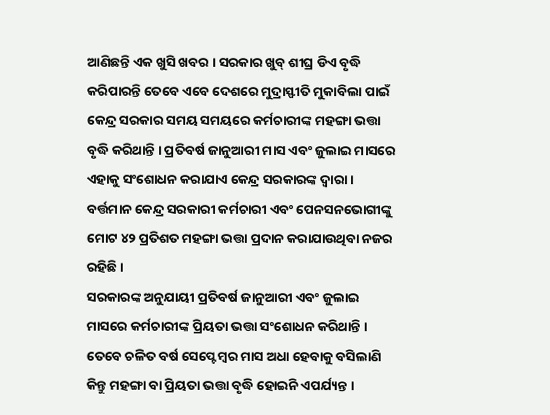ଆଣିଛନ୍ତି ଏକ ଖୁସି ଖବର । ସରକାର ଖୁବ୍ ଶୀଘ୍ର ଡିଏ ବୃଦ୍ଧି କରିପାରନ୍ତି ତେବେ ଏବେ ଦେଶରେ ମୁଦ୍ରାସ୍ଫୀତି ମୁକାବିଲା ପାଇଁ କେନ୍ଦ୍ର ସରକାର ସମୟ ସମୟରେ କର୍ମଚାରୀଙ୍କ ମହଙ୍ଗା ଭତ୍ତା ବୃଦ୍ଧି କରିଥାନ୍ତି । ପ୍ରତିବର୍ଷ ଜାନୁଆରୀ ମାସ ଏବଂ ଜୁଲାଇ ମାସରେ ଏହାକୁ ସଂଶୋଧନ କରାଯାଏ କେନ୍ଦ୍ର ସରକାରଙ୍କ ଦ୍ୱାରା । ବର୍ତ୍ତମାନ କେନ୍ଦ୍ର ସରକାରୀ କର୍ମଚାରୀ ଏବଂ ପେନସନଭୋଗୀଙ୍କୁ ମୋଟ ୪୨ ପ୍ରତିଶତ ମହଙ୍ଗା ଭତ୍ତା ପ୍ରଦାନ କରାଯାଉଥିବା ନଜର ରହିଛି ।
ସରକାରଙ୍କ ଅନୁଯାୟୀ ପ୍ରତିବର୍ଷ ଜାନୁଆରୀ ଏବଂ ଜୁଲାଇ ମାସରେ କର୍ମଚାରୀଙ୍କ ପ୍ରିୟତା ଭତ୍ତା ସଂଶୋଧନ କରିଥାନ୍ତି । ତେବେ ଚଳିତ ବର୍ଷ ସେପ୍ଟେମ୍ବର ମାସ ଅଧା ହେବାକୁ ବସିଲାଣି କିନ୍ତୁ ମହଙ୍ଗା ବା ପ୍ରିୟତା ଭତ୍ତା ବୃଦ୍ଧି ହୋଇନି ଏପର୍ଯ୍ୟନ୍ତ ।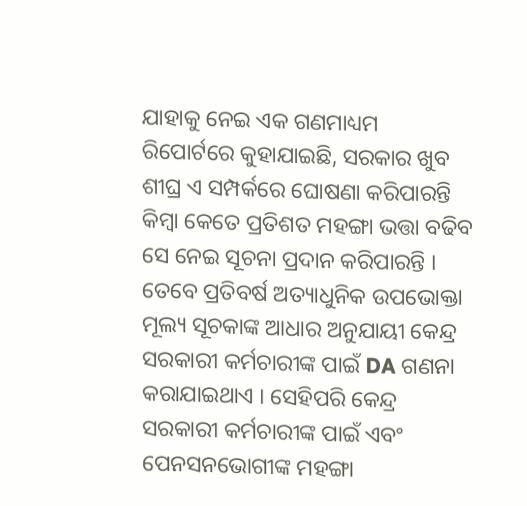ଯାହାକୁ ନେଇ ଏକ ଗଣମାଧ୍ୟମ ରିପୋର୍ଟରେ କୁହାଯାଇଛି, ସରକାର ଖୁବ ଶୀଘ୍ର ଏ ସମ୍ପର୍କରେ ଘୋଷଣା କରିପାରନ୍ତି କିମ୍ବା କେତେ ପ୍ରତିଶତ ମହଙ୍ଗା ଭତ୍ତା ବଢିବ ସେ ନେଇ ସୂଚନା ପ୍ରଦାନ କରିପାରନ୍ତି । ତେବେ ପ୍ରତିବର୍ଷ ଅତ୍ୟାଧୁନିକ ଉପଭୋକ୍ତା ମୂଲ୍ୟ ସୂଚକାଙ୍କ ଆଧାର ଅନୁଯାୟୀ କେନ୍ଦ୍ର ସରକାରୀ କର୍ମଚାରୀଙ୍କ ପାଇଁ DA ଗଣନା କରାଯାଇଥାଏ । ସେହିପରି କେନ୍ଦ୍ର ସରକାରୀ କର୍ମଚାରୀଙ୍କ ପାଇଁ ଏବଂ ପେନସନଭୋଗୀଙ୍କ ମହଙ୍ଗା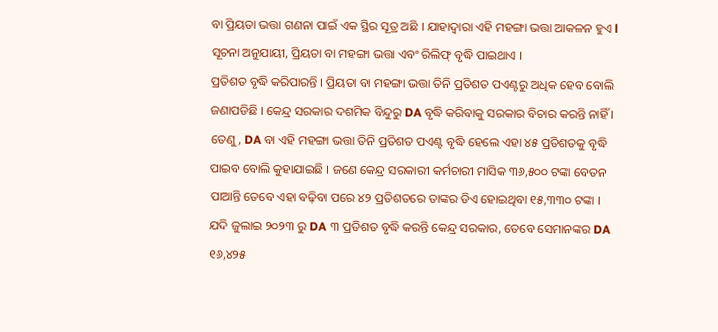ବା ପ୍ରିୟତା ଭତ୍ତା ଗଣନା ପାଇଁ ଏକ ସ୍ଥିର ସୂତ୍ର ଅଛି । ଯାହାଦ୍ୱାରା ଏହି ମହଙ୍ଗା ଭତ୍ତା ଆକଳନ ହୁଏ l ସୂଚନା ଅନୁଯାୟୀ, ପ୍ରିୟତା ବା ମହଙ୍ଗା ଭତ୍ତା ଏବଂ ରିଲିଫ୍ ବୃଦ୍ଧି ପାଇଥାଏ ।
ପ୍ରତିଶତ ବୃଦ୍ଧି କରିପାରନ୍ତି । ପ୍ରିୟତା ବା ମହଙ୍ଗା ଭତ୍ତା ତିନି ପ୍ରତିଶତ ପଏଣ୍ଟରୁ ଅଧିକ ହେବ ବୋଲି ଜଣାପଡିଛି । କେନ୍ଦ୍ର ସରକାର ଦଶମିକ ବିନ୍ଦୁରୁ DA ବୃଦ୍ଧି କରିବାକୁ ସରକାର ବିଚାର କରନ୍ତି ନାହିଁ । ତେଣୁ, DA ବା ଏହି ମହଙ୍ଗା ଭତ୍ତା ତିନି ପ୍ରତିଶତ ପଏଣ୍ଟ ବୃଦ୍ଧି ହେଲେ ଏହା ୪୫ ପ୍ରତିଶତକୁ ବୃଦ୍ଧି ପାଇବ ବୋଲି କୁହାଯାଇଛି । ଜଣେ କେନ୍ଦ୍ର ସରକାରୀ କର୍ମଚାରୀ ମାସିକ ୩୬,୫୦୦ ଟଙ୍କା ବେତନ ପାଆନ୍ତି ତେବେ ଏହା ବଢ଼ିବା ପରେ ୪୨ ପ୍ରତିଶତରେ ତାଙ୍କର ଡିଏ ହୋଇଥିବା ୧୫,୩୩୦ ଟଙ୍କା । ଯଦି ଜୁଲାଇ ୨୦୨୩ ରୁ DA ୩ ପ୍ରତିଶତ ବୃଦ୍ଧି କରନ୍ତି କେନ୍ଦ୍ର ସରକାର, ତେବେ ସେମାନଙ୍କର DA ୧୬,୪୨୫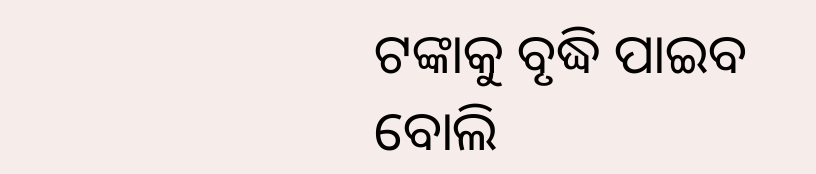ଟଙ୍କାକୁ ବୃଦ୍ଧି ପାଇବ ବୋଲି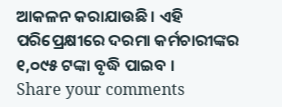ଆକଳନ କରାଯାଉଛି । ଏହି ପରିପ୍ରେକ୍ଷୀରେ ଦରମା କର୍ମଚାରୀଙ୍କର ୧,୦୯୫ ଟଙ୍କା ବୃଦ୍ଧି ପାଇବ ।
Share your comments